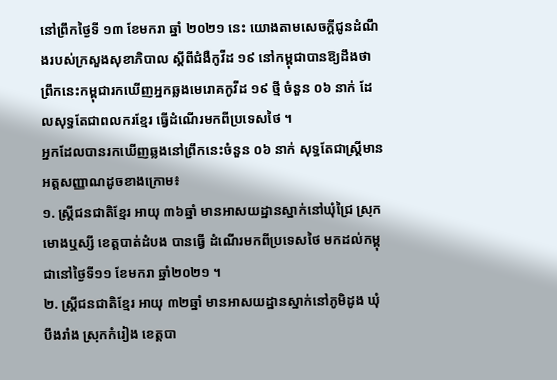នៅព្រឹកថ្ងៃទី ១៣ ខែមករា ឆ្នាំ ២០២១ នេះ យោងតាមសេចក្ដីជូនដំណឹងរបស់ក្រសួងសុខាភិបាល ស្ដីពីជំងឺកូវីដ ១៩ នៅកម្ពុជាបានឱ្យដឹងថា ព្រឹកនេះកម្ពុជារកឃើញអ្នកឆ្លងមេរោគកូវីដ ១៩ ថ្មី ចំនួន ០៦ នាក់ ដែលសុទ្ធតែជាពលករខ្មែរ ធ្វើដំណើរមកពីប្រទេសថៃ ។
អ្នកដែលបានរកឃើញឆ្លងនៅព្រឹកនេះចំនួន ០៦ នាក់ សុទ្ធតែជាស្ត្រីមានអត្តសញ្ញាណដូចខាងក្រោម៖
១. ស្ត្រីជនជាតិខ្មែរ អាយុ ៣៦ឆ្នាំ មានអាសយដ្ឋានស្នាក់នៅឃុំជ្រៃ ស្រុកមោងឬស្សី ខេត្តបាត់ដំបង បានធ្វើ ដំណើរមកពីប្រទេសថៃ មកដល់កម្ពុជានៅថ្ងៃទី១១ ខែមករា ឆ្នាំ២០២១ ។
២. ស្ត្រីជនជាតិខ្មែរ អាយុ ៣២ឆ្នាំ មានអាសយដ្ឋានស្នាក់នៅភូមិដូង ឃុំបឹងរាំង ស្រុកកំរៀង ខេត្តបា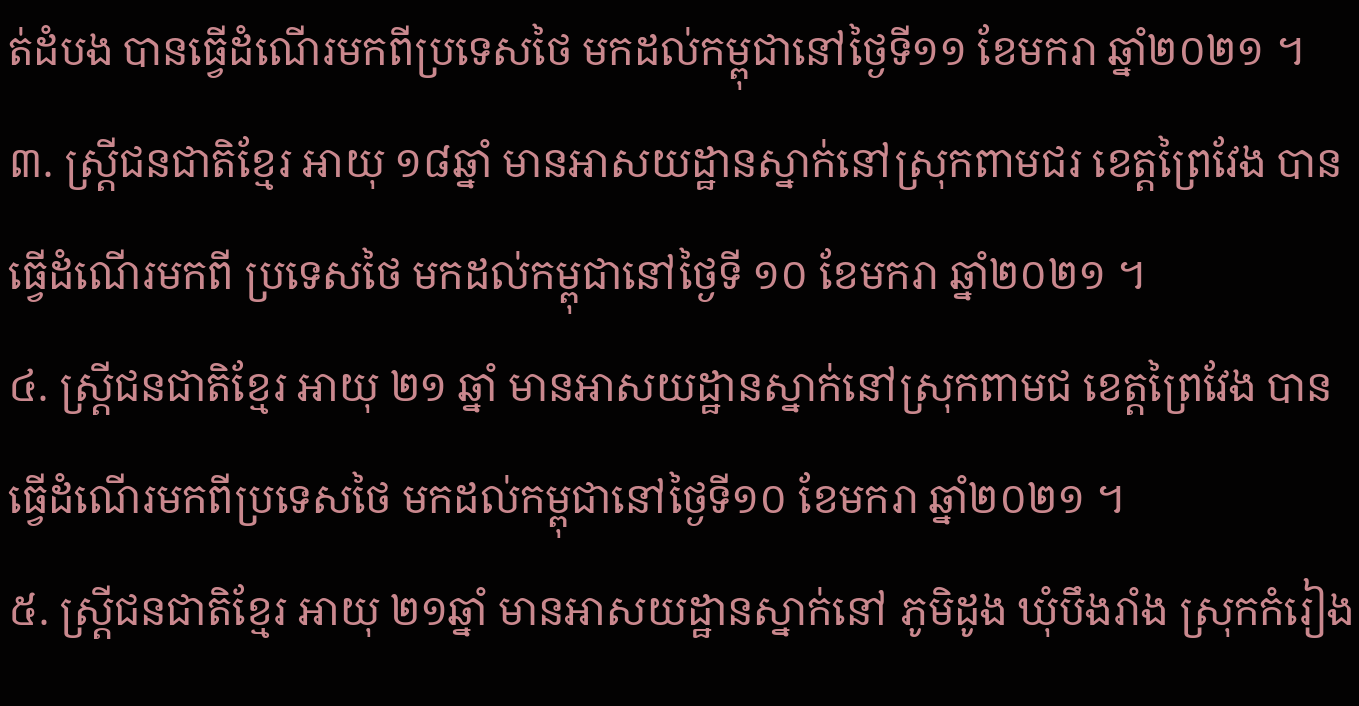ត់ដំបង បានធ្វើដំណើរមកពីប្រទេសថៃ មកដល់កម្ពុជានៅថ្ងៃទី១១ ខែមករា ឆ្នាំ២០២១ ។
៣. ស្ត្រីជនជាតិខ្មែរ អាយុ ១៨ឆ្នាំ មានអាសយដ្ឋានស្នាក់នៅស្រុកពាមជរ ខេត្តព្រៃវែង បានធ្វើដំណើរមកពី ប្រទេសថៃ មកដល់កម្ពុជានៅថ្ងៃទី ១០ ខែមករា ឆ្នាំ២០២១ ។
៤. ស្ត្រីជនជាតិខ្មែរ អាយុ ២១ ឆ្នាំ មានអាសយដ្ឋានស្នាក់នៅស្រុកពាមជ ខេត្តព្រៃវែង បានធ្វើដំណើរមកពីប្រទេសថៃ មកដល់កម្ពុជានៅថ្ងៃទី១០ ខែមករា ឆ្នាំ២០២១ ។
៥. ស្ត្រីជនជាតិខ្មែរ អាយុ ២១ឆ្នាំ មានអាសយដ្ឋានស្នាក់នៅ ភូមិដូង ឃុំបឹងរាំង ស្រុកកំរៀង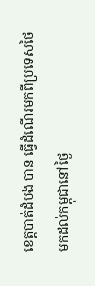ខេត្តបាត់ដំបង បាន ធ្វើដំណើរមកពីប្រទេសថៃ មកដល់កម្ពុជានៅថ្ងៃ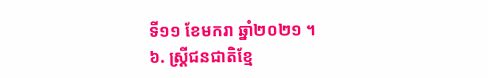ទី១១ ខែមករា ឆ្នាំ២០២១ ។
៦. ស្ត្រីជនជាតិខ្មែ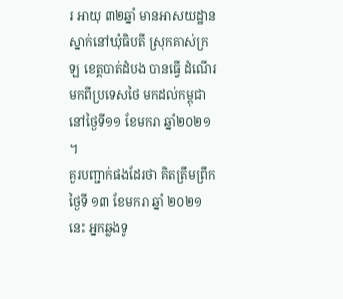រ អាយុ ៣២ឆ្នាំ មានអាសយដ្ឋានស្នាក់នៅឃុំធិបតី ស្រុកគាស់ក្រឡ ខេត្តបាត់ដំបង បានធ្វើ ដំណើរមកពីប្រទេសថៃ មកដល់កម្ពុជានៅថ្ងៃទី១១ ខែមករា ឆ្នាំ២០២១ ។
គួរបញ្ជាក់ផងដែរថា គិតត្រឹមព្រឹកថ្ងៃទី ១៣ ខែមករា ឆ្នាំ ២០២១ នេះ អ្នកឆ្លងទូ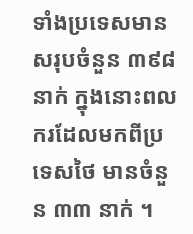ទាំងប្រទេសមានសរុបចំនួន ៣៩៨ នាក់ ក្នុងនោះពលករដែលមកពីប្រទេសថៃ មានចំនួន ៣៣ នាក់ ។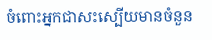ចំពោះអ្នកជាសះស្បើយមានចំនួន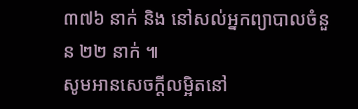៣៧៦ នាក់ និង នៅសល់អ្នកព្យាបាលចំនួន ២២ នាក់ ៕
សូមអានសេចក្ដីលម្អិតនៅ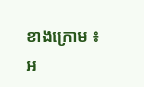ខាងក្រោម ៖
អ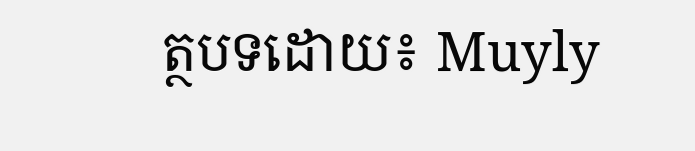ត្ថបទដោយ៖ Muyly